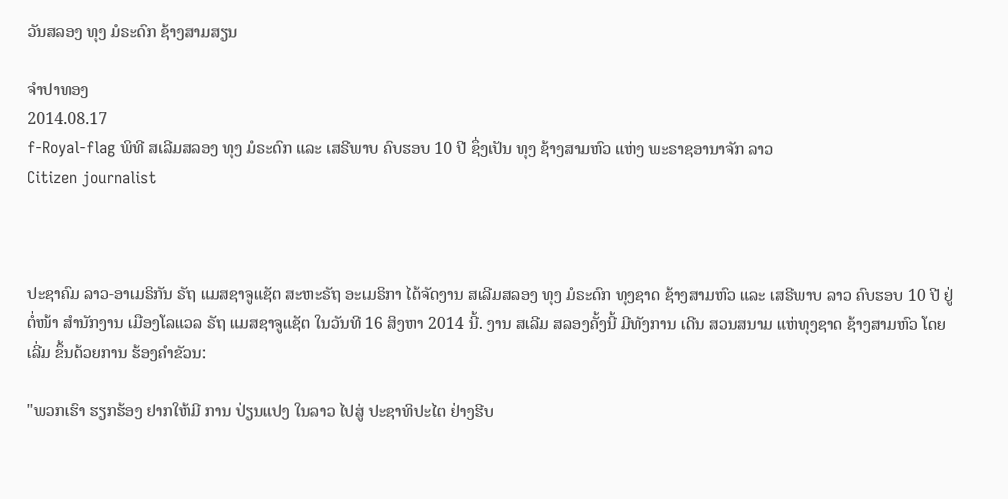ວັນສລອງ ທຸງ ມໍຣະດົກ ຊ້າງສາມສຽນ

ຈໍາປາທອງ
2014.08.17
f-Royal-flag ພິທີ ສເລີມສລອງ ທຸງ ມໍຣະດົກ ແລະ ເສຣີພາບ ຄົບຮອບ 10 ປີ ຊຶ່ງເປັນ ທຸງ ຊ້າງສາມຫົວ ແຫ່ງ ພະຣາຊອານາຈັກ ລາວ
Citizen journalist



ປະຊາຄົມ ລາວ-ອາເມຣິກັນ ຣັຖ ແມສຊາຈູແຊັຕ ສະຫະຣັຖ ອະເມຣິກາ ໄດ້ຈັດງານ ສເລີມສລອງ ທຸງ ມໍຣະດົກ ທຸງຊາດ ຊ້າງສາມຫົວ ແລະ ເສຣີພາບ ລາວ ຄົບຮອບ 10 ປີ ຢູ່ ຕໍ່ໜ້າ ສໍານັກງານ ເມືອງໂລແວລ ຣັຖ ແມສຊາຈູແຊັຕ ໃນວັນທີ 16 ສິງຫາ 2014 ນີ້. ງານ ສເລີມ ສລອງຄັ້ງນີ້ ມີທັງການ ເດີນ ສວນສນາມ ແຫ່ທຸງຊາດ ຊ້າງສາມຫົວ ໂດຍເລີ່ມ ຂຶ້ນດ້ວຍການ ຮ້ອງຄໍາຂັວນ:

"ພວກເຮົາ ຮຽກຮ້ອງ ຢາກໃຫ້ມີ ການ ປ່ຽນແປງ ໃນລາວ ໄປສູ່ ປະຊາທິປະໄຕ ຢ່າງຮີບ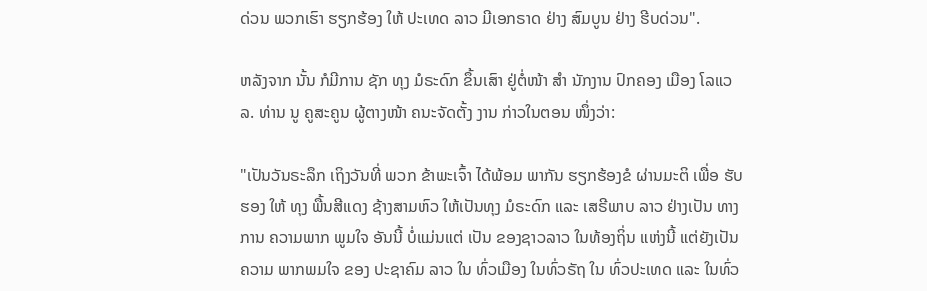ດ່ວນ ພວກເຮົາ ຮຽກຮ້ອງ ໃຫ້ ປະເທດ ລາວ ມີເອກຣາດ ຢ່າງ ສົມບູນ ຢ່າງ ຮີບດ່ວນ".

ຫລັງຈາກ ນັ້ນ ກໍມີການ ຊັກ ທຸງ ມໍຣະດົກ ຂຶ້ນເສົາ ຢູ່ຕໍ່ໜ້າ ສໍາ ນັກງານ ປົກຄອງ ເມືອງ ໂລແວລ. ທ່ານ ນູ ຄູສະຄູນ ຜູ້ຕາງໜ້າ ຄນະຈັດຕັ້ງ ງານ ກ່າວໃນຕອນ ໜຶ່ງວ່າ:

"ເປັນວັນຣະລຶກ ເຖິງວັນທີ່ ພວກ ຂ້າພະເຈົ້າ ໄດ້ພ້ອມ ພາກັນ ຮຽກຮ້ອງຂໍ ຜ່ານມະຕິ ເພື່ອ ຮັບຮອງ ໃຫ້ ທຸງ ພື້ນສີແດງ ຊ້າງສາມຫົວ ໃຫ້ເປັນທຸງ ມໍຣະດົກ ແລະ ເສຣີພາບ ລາວ ຢ່າງເປັນ ທາງການ ຄວາມພາກ ພູມໃຈ ອັນນີ້ ບໍ່ແມ່ນແຕ່ ເປັນ ຂອງຊາວລາວ ໃນທ້ອງຖິ່ນ ແຫ່ງນີ້ ແຕ່ຍັງເປັນ ຄວາມ ພາກພມໃຈ ຂອງ ປະຊາຄົມ ລາວ ໃນ ທົ່ວເມືອງ ໃນທົ່ວຣັຖ ໃນ ທົ່ວປະເທດ ແລະ ໃນທົ່ວ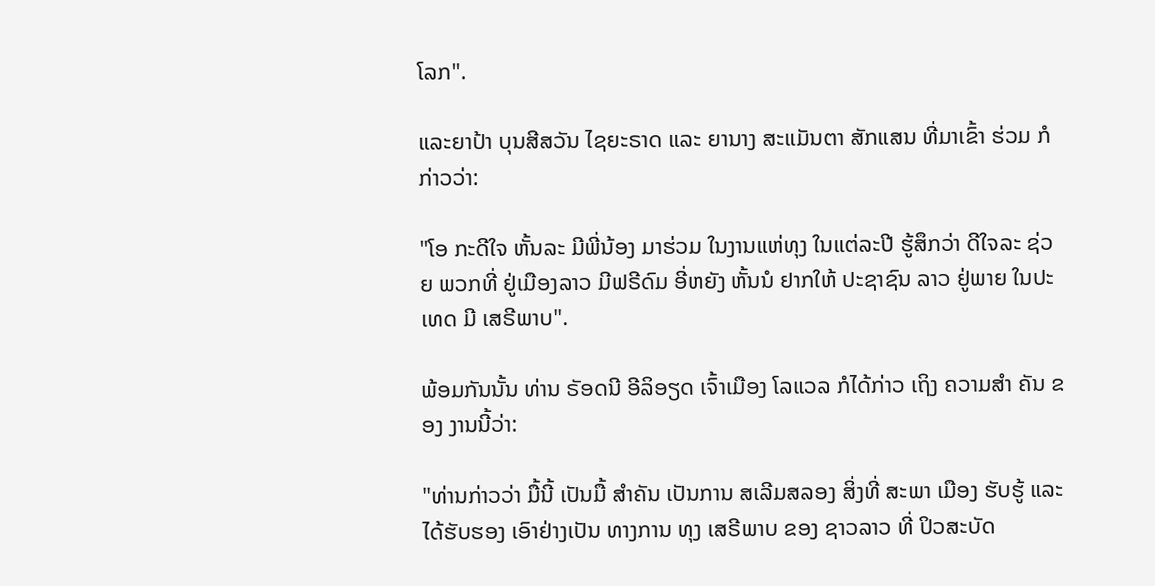ໂລກ".

ແລະຍາປ້າ ບຸນສີສວັນ ໄຊຍະຣາດ ແລະ ຍານາງ ສະແມັນຕາ ສັກແສນ ທີ່ມາເຂົ້າ ຮ່ວມ ກໍກ່າວວ່າ:

"ໂອ ກະດີໃຈ ຫັ້ນລະ ມີພີ່ນ້ອງ ມາຮ່ວມ ໃນງານແຫ່ທຸງ ໃນແຕ່ລະປີ ຮູ້ສຶກວ່າ ດີໃຈລະ ຊ່ວຍ ພວກທີ່ ຢູ່ເມືອງລາວ ມີຟຣີດົມ ອີ່ຫຍັງ ຫັ້ນນໍ ຢາກໃຫ້ ປະຊາຊົນ ລາວ ຢູ່ພາຍ ໃນປະເທດ ມີ ເສຣີພາບ".

ພ້ອມກັນນັ້ນ ທ່ານ ຣັອດນີ ອີລິອຽດ ເຈົ້າເມືອງ ໂລແວລ ກໍໄດ້ກ່າວ ເຖິງ ຄວາມສໍາ ຄັນ ຂອງ ງານນີ້ວ່າ:

"ທ່ານກ່າວວ່າ ມື້ນີ້ ເປັນມື້ ສໍາຄັນ ເປັນການ ສເລີມສລອງ ສິ່ງທີ່ ສະພາ ເມືອງ ຮັບຮູ້ ແລະ ໄດ້ຮັບຮອງ ເອົາຢ່າງເປັນ ທາງການ ທຸງ ເສຣີພາບ ຂອງ ຊາວລາວ ທີ່ ປິວສະບັດ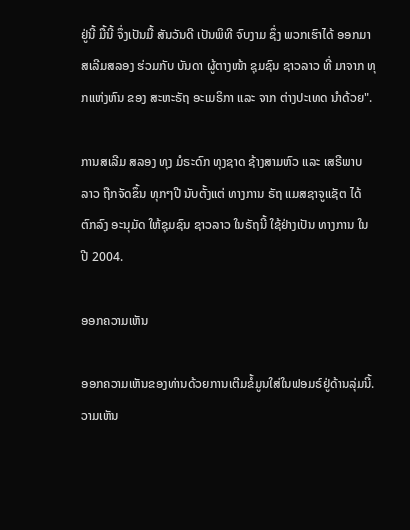ຢູ່ນີ້ ມື້ນີ້ ຈຶ່ງເປັນມື້ ສັນວັນດີ ເປັນພິທີ ຈົບງາມ ຊຶ່ງ ພວກເຮົາໄດ້ ອອກມາ ສເລີມສລອງ ຮ່ວມກັບ ບັນດາ ຜູ້ຕາງໜ້າ ຊຸມຊົນ ຊາວລາວ ທີ່ ມາຈາກ ທຸກແຫ່ງຫົນ ຂອງ ສະຫະຣັຖ ອະເມຣິກາ ແລະ ຈາກ ຕ່າງປະເທດ ນໍາດ້ວຍ".

ການສເລີມ ສລອງ ທຸງ ມໍຣະດົກ ທຸງຊາດ ຊ້າງສາມຫົວ ແລະ ເສຣີພາບ ລາວ ຖືກຈັດຂຶ້ນ ທຸກໆປີ ນັບຕັ້ງແຕ່ ທາງການ ຣັຖ ແມສຊາຈູແຊັຕ ໄດ້ຕົກລົງ ອະນຸມັດ ໃຫ້ຊຸມຊົນ ຊາວລາວ ໃນຣັຖນີ້ ໃຊ້ຢ່າງເປັນ ທາງການ ໃນປີ 2004.

ອອກຄວາມເຫັນ

ອອກຄວາມເຫັນຂອງທ່ານດ້ວຍການເຕີມຂໍ້ມູນໃສ່ໃນຟອມຣ໌ຢູ່ດ້ານລຸ່ມນີ້. ວາມເຫັນ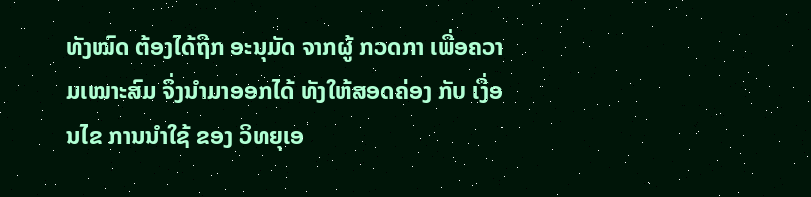ທັງໝົດ ຕ້ອງໄດ້ຖືກ ອະນຸມັດ ຈາກຜູ້ ກວດກາ ເພື່ອຄວາມເໝາະສົມ ຈຶ່ງນໍາມາອອກໄດ້ ທັງໃຫ້ສອດຄ່ອງ ກັບ ເງື່ອນໄຂ ການນຳໃຊ້ ຂອງ ວິທຍຸເອ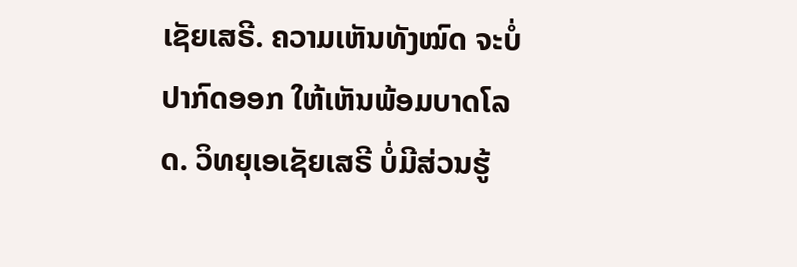ເຊັຍເສຣີ. ຄວາມເຫັນທັງໝົດ ຈະບໍ່ປາກົດອອກ ໃຫ້ເຫັນພ້ອມບາດໂລດ. ວິທຍຸເອເຊັຍເສຣີ ບໍ່ມີສ່ວນຮູ້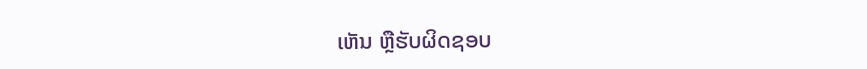ເຫັນ ຫຼືຮັບຜິດຊອບ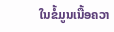ໃນຂໍ້ມູນເນື້ອຄວາ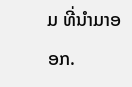ມ ທີ່ນໍາມາອອກ.